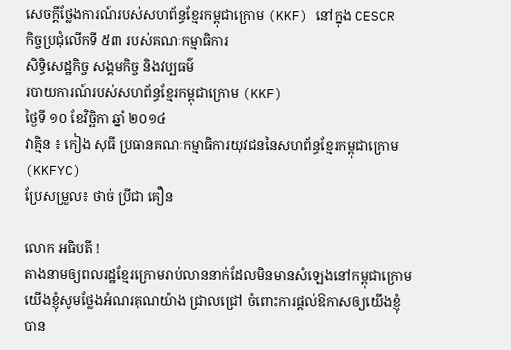សេចក្ដីថ្លែងការណ៍របស់សហព័ន្ធខ្មែរកម្ពុជាក្រោម (KKF) នៅក្នុង CESCR
កិច្ចប្រជុំលើកទី ៥៣ របស់គណៈកម្មាធិការ
សិទ្ធិសេដ្ឋកិច្ច សង្គមកិច្ច និងវប្បធម៌
របាយការណ៍របស់សហព័ន្ធខ្មែរកម្ពុជាក្រោម (KKF)
ថ្ងៃទី ១០ ខែវិច្ឆិកា ឆ្នាំ ២០១៤
វាគ្មិន ៖ កៀង សុធី ប្រធានគណៈកម្មាធិការយុវជននៃសហព័ន្ធខ្មែរកម្ពុជាក្រោម (KKFYC)
ប្រែសម្រួល៖ ថាច់ ប្រីជា គឿន

លោក អធិបតី !
តាងនាមឲ្យពលរដ្ឋខ្មែរក្រោមរាប់លាននាក់ដែលមិនមានសំឡេងនៅកម្ពុជាក្រោម យើងខ្ញុំសូមថ្លែងអំណរគុណយ៉ាង ជ្រាលជ្រៅ ចំពោះការផ្ដល់ឱកាសឲ្យយើងខ្ញុំបាន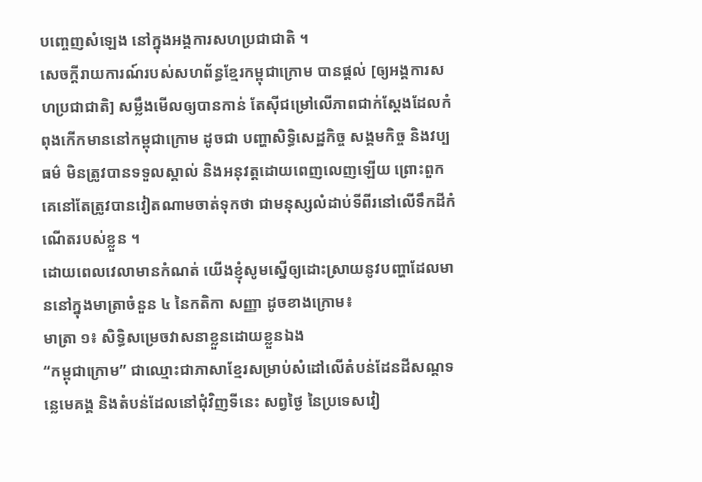បញ្ចេញសំឡេង នៅក្នុងអង្គការសហប្រជាជាតិ ។
សេចក្ដីរាយការណ៍របស់សហព័ន្ធខ្មែរកម្ពុជាក្រោម បានផ្ដល់ [ឲ្យអង្គការសហប្រជាជាតិ] សម្លឹងមើលឲ្យបានកាន់ តែស៊ីជម្រៅលើភាពជាក់ស្ដែងដែលកំពុងកើកមាននៅកម្ពុជាក្រោម ដូចជា បញ្ហាសិទ្ធិសេដ្ឋកិច្ច សង្គមកិច្ច និងវប្បធម៌ មិនត្រូវបានទទួលស្គាល់ និងអនុវត្តដោយពេញលេញឡើយ ព្រោះពួកគេនៅតែត្រូវបានវៀតណាមចាត់ទុកថា ជាមនុស្សលំដាប់ទីពីរនៅលើទឹកដីកំណើតរបស់ខ្លួន ។
ដោយពេលវេលាមានកំណត់ យើងខ្ញុំសូមស្នើឲ្យដោះស្រាយនូវបញ្ហាដែលមាននៅក្នុងមាត្រាចំនួន ៤ នៃកតិកា សញ្ញា ដូចខាងក្រោម៖
មាត្រា ១៖ សិទ្ធិសម្រេចវាសនាខ្លួនដោយខ្លួនឯង
“កម្ពុជាក្រោម” ជាឈ្មោះជាភាសាខ្មែរសម្រាប់សំដៅលើតំបន់ដែនដីសណ្ដទន្លេមេគង្គ និងតំបន់ដែលនៅជុំវិញទីនេះ សព្វថ្ងៃ នៃប្រទេសវៀ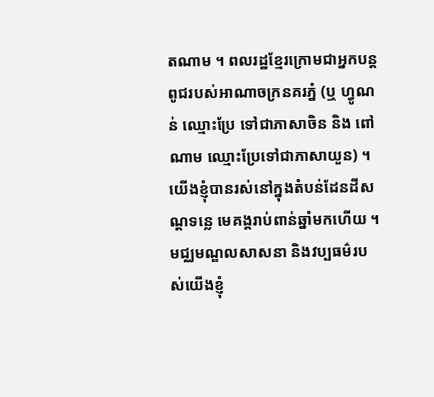តណាម ។ ពលរដ្ឋខ្មែរក្រោមជាអ្នកបន្តពូជរបស់អាណាចក្រនគរភ្នំ (ឬ ហ្វូណន់ ឈ្មោះប្រែ ទៅជាភាសាចិន និង ពៅណាម ឈ្មោះប្រែទៅជាភាសាយួន) ។ យើងខ្ញុំបានរស់នៅក្នុងតំបន់ដែនដីសណ្ដទន្លេ មេគង្គរាប់ពាន់ឆ្នាំមកហើយ ។ មជ្ឈមណ្ឌលសាសនា និងវប្បធម៌របស់យើងខ្ញុំ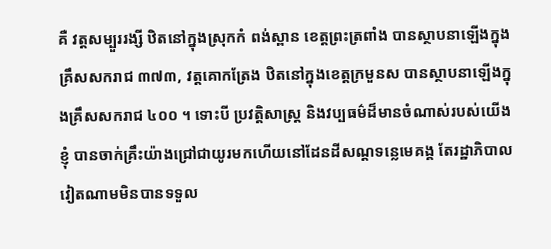គឺ វត្តសម្បួររង្សី ឋិតនៅក្នុងស្រុកកំ ពង់ស្ពាន ខេត្តព្រះត្រពាំង បានស្ថាបនាឡើងក្នុងគ្រឹសសករាជ ៣៧៣, វត្តគោកត្រែង ឋិតនៅក្នុងខេត្តក្រមួនស បានស្ថាបនាឡើងក្នុងគ្រឹសសករាជ ៤០០ ។ ទោះបី ប្រវត្តិសាស្ត្រ និងវប្បធម៌ដ៏មានចំណាស់របស់យើងខ្ញុំ បានចាក់គ្រឹះយ៉ាងជ្រៅជាយូរមកហើយនៅដែនដីសណ្ដទន្លេមេគង្គ តែរដ្ឋាភិបាលវៀតណាមមិនបានទទួល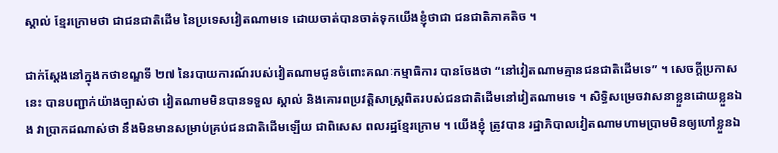ស្គាល់ ខ្មែរក្រោមថា ជាជនជាតិដើម នៃប្រទេសវៀតណាមទេ ដោយចាត់បានចាត់ទុកយើងខ្ញុំថាជា ជនជាតិភាគតិច ។

ជាក់ស្ដែងនៅក្នុងកថាខណ្ឌទី ២៧ នៃរបាយការណ៍របស់វៀតណាមជូនចំពោះគណៈកម្មាធិការ បានចែងថា “នៅវៀតណាមគ្មានជនជាតិដើមទេ” ។ សេចក្ដីប្រកាសនេះ បានបញ្ជាក់យ៉ាងច្បាស់ថា វៀតណាមមិនបានទទួល ស្គាល់ និងគោរពប្រវត្តិសាស្ត្រពិតរបស់ជនជាតិដើមនៅវៀតណាមទេ ។ សិទ្ធិសម្រេចវាសនាខ្លួនដោយខ្លួនឯង វាប្រាកដណាស់ថា នឹងមិនមានសម្រាប់គ្រប់ជនជាតិដើមឡើយ ជាពិសេស ពលរដ្ឋខ្មែរក្រោម ។ យើងខ្ញុំ ត្រូវបាន រដ្ឋាភិបាលវៀតណាមហាមប្រាមមិនឲ្យហៅខ្លួនឯ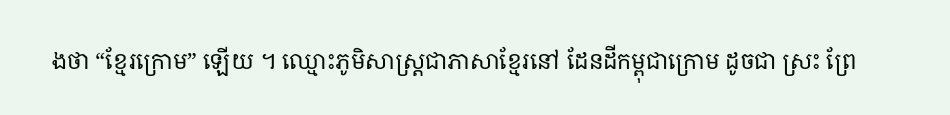ងថា “ខ្មែរក្រោម” ឡើយ ។ ឈ្មោះភូមិសាស្ត្រជាភាសាខ្មែរនៅ ដែនដីកម្ពុជាក្រោម ដូចជា ស្រះ ព្រែ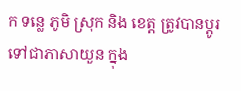ក ទន្លេ ភូមិ ស្រុក និង ខេត្ត ត្រូវបានប្ដូរទៅជាភាសាយួន ក្នុង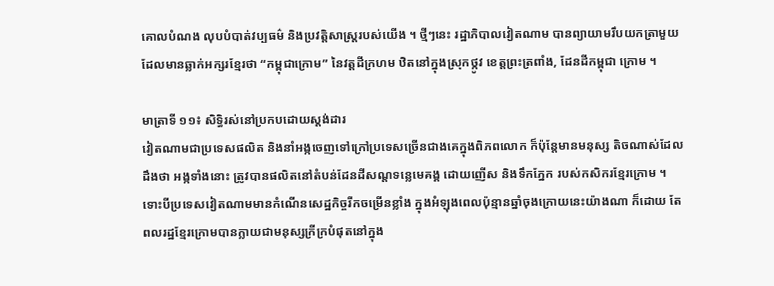គោលបំណង លុបបំបាត់វប្បធម៌ និងប្រវត្តិសាស្ត្ររបស់យើង ។ ថ្មីៗនេះ រដ្ឋាភិបាលវៀតណាម បានព្យាយាមរឹបយកត្រាមួយ ដែលមានឆ្លាក់អក្សរខ្មែរថា “កម្ពុជាក្រោម” នៃវត្តដីក្រហម ឋិតនៅក្នុងស្រុកថ្កូវ ខេត្តព្រះត្រពាំង, ដែនដីកម្ពុជា ក្រោម ។

មាត្រាទី ១១៖ សិទ្ធិរស់នៅប្រកបដោយស្តង់ដារ
វៀតណាមជាប្រទេសផលិត និងនាំអង្កចេញទៅក្រៅប្រទេសច្រើនជាងគេក្នុងពិភពលោក ក៏ប៉ុន្តែមានមនុស្ស តិចណាស់ដែលដឹងថា អង្កទាំងនោះ ត្រូវបានផលិតនៅតំបន់ដែនដីសណ្ដទន្លេមេគង្គ ដោយញើស និងទឹកភ្នែក របស់កសិករខ្មែរក្រោម ។
ទោះបីប្រទេសវៀតណាមមានកំណើនសេដ្ឋកិច្ចរីកចម្រើនខ្លាំង ក្នុងអំឡុងពេលប៉ុន្មានឆ្នាំចុងក្រោយនេះយ៉ាងណា ក៏ដោយ តែពលរដ្ឋខ្មែរក្រោមបានក្លាយជាមនុស្សក្រីក្របំផុតនៅក្នុង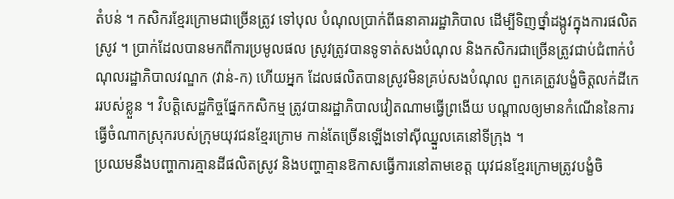តំបន់ ។ កសិករខ្មែរក្រោមជាច្រើនត្រូវ ទៅបុល បំណុលប្រាក់ពីធនាគាររដ្ឋាភិបាល ដើម្បីទិញថ្នាំដង្កូវក្នុងការផលិតស្រូវ ។ ប្រាក់ដែលបានមកពីការប្រមូលផល ស្រូវត្រូវបានទូទាត់សងបំណុល និងកសិករជាច្រើនត្រូវជាប់ជំពាក់បំណុលរដ្ឋាភិបាលវណ្ឌក (វាន់-ក) ហើយអ្នក ដែលផលិតបានស្រូវមិនគ្រប់សងបំណុល ពួកគេត្រូវបង្ខំចិត្តលក់ដីកេររបស់ខ្លួន ។ វិបត្តិសេដ្ឋកិច្ចផ្នែកកសិកម្ម ត្រូវបានរដ្ឋាភិបាលវៀតណាមធ្វើព្រងើយ បណ្ដាលឲ្យមានកំណើននៃការធ្វើចំណាកស្រុករបស់ក្រុមយុវជនខ្មែរក្រោម កាន់តែច្រើនឡើងទៅស៊ីឈ្នួលគេនៅទីក្រុង ។
ប្រឈមនឹងបញ្ហាការគ្មានដីផលិតស្រូវ និងបញ្ហាគ្មានឱកាសធ្វើការនៅតាមខេត្ត យុវជនខ្មែរក្រោមត្រូវបង្ខំចិ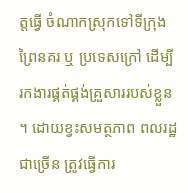ត្តធ្វើ ចំណាកស្រុកទៅទីក្រុងព្រៃនគរ ឬ ប្រទេសក្រៅ ដើម្បីរកងារផ្គត់ផ្គង់គ្រួសាររបស់ខ្លួន ។ ដោយខ្វះសមត្ថភាព ពលរដ្ឋជាច្រើន ត្រូវធ្វើការ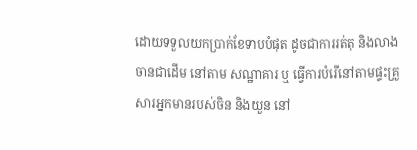ដោយទទួលយកប្រាក់ខែទាបបំផុត ដូចជាការរត់តុ និងលាងចានជាដើម នៅតាម សណ្ឋាគារ ឬ ធ្វើការបំរើនៅតាមផ្ទះគ្រួសារអ្នកមានរបស់ចិន និងយួន នៅ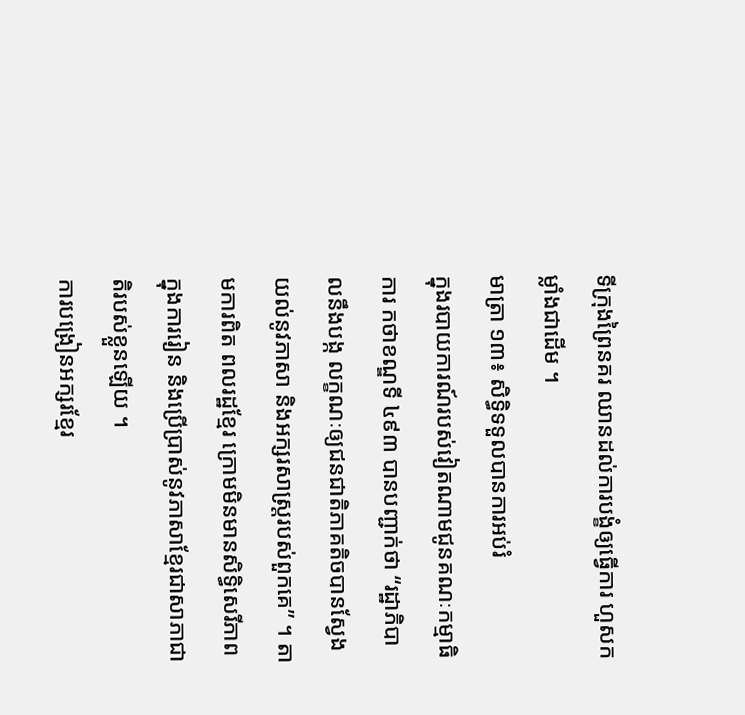ទីក្រុងព្រៃនគរ ឈានដល់ការបង្ខំឲ្យធ្វើការ ហួសកម្លាំងជាដើម ។
មាត្រា ១៣៖ សិទ្ធិទទួលបានការអប់រំ
ក្នុងរបាយការណ៍របស់វៀតណាមជូនគណៈកម្មាធិការ កថាខណ្ឌទី ៤៩៣ បានបញ្ជាក់ថា “រដ្ឋាភិបាលនឹងបង្ក លក្ខណៈឲ្យជនជាតិភាគតិចបានស្វែងយល់នូវភាសា និងអក្សរសាស្ត្ររបស់ពួកគេ” ។ តាមការពិត ពលរដ្ឋខ្មែរ ក្រោមមិនមានសិទ្ធិសេរីភាពក្នុងការរៀន និងប្រើប្រាស់នូវភាសាខ្មែរជាសាភាជាតិរបស់ខ្លួនឡើយ ។
ការបង្រៀនអក្សរខ្មែរ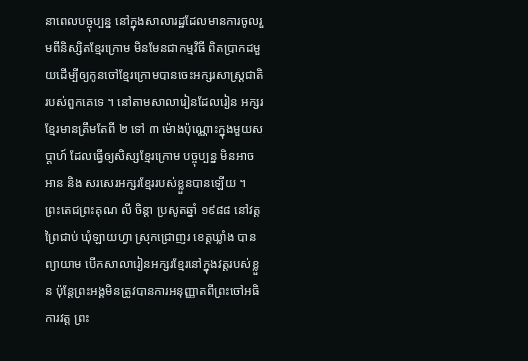នាពេលបច្ចុប្បន្ន នៅក្នុងសាលារដ្ឋដែលមានការចូលរួមពីនិស្សិតខ្មែរក្រោម មិនមែនជាកម្មវិធី ពិតប្រាកដមួយដើម្បីឲ្យកូនចៅខ្មែរក្រោមបានចេះអក្សរសាស្ត្រជាតិរបស់ពួកគេទេ ។ នៅតាមសាលារៀនដែលរៀន អក្សរខ្មែរមានត្រឹមតែពី ២ ទៅ ៣ ម៉ោងប៉ុណ្ណោះក្នុងមួយសប្ដាហ៍ ដែលធ្វើឲ្យសិស្សខ្មែរក្រោម បច្ចុប្បន្ន មិនអាចអាន និង សរសេរអក្សរខ្មែររបស់ខ្លួនបានឡើយ ។
ព្រះតេជព្រះគុណ លី ចិន្ដា ប្រសូតឆ្នាំ ១៩៨៨ នៅវត្តព្រៃជាប់ ឃុំឡាយហ្វា ស្រុកជ្រោញរ ខេត្តឃ្លាំង បានព្យាយាម បើកសាលារៀនអក្សរខ្មែរនៅក្នុងវត្តរបស់ខ្លួន ប៉ុន្តែព្រះអង្គមិនត្រូវបានការអនុញ្ញាតពីព្រះចៅអធិការវត្ត ព្រះ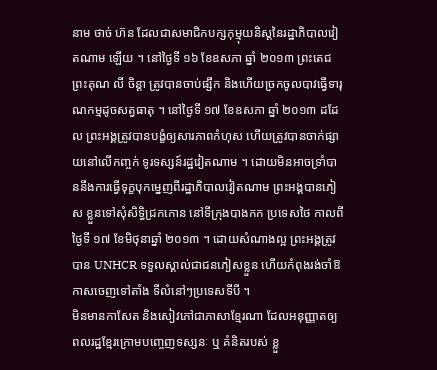នាម ថាច់ ហ៊ន ដែលជាសមាជិកបក្សកុម្មុយនិស្តនៃរដ្ឋាភិបាលវៀតណាម ឡើយ ។ នៅថ្ងៃទី ១៦ ខែឧសភា ឆ្នាំ ២០១៣ ព្រះតេជព្រះគុណ លី ចិន្ដា ត្រូវបានចាប់ផ្សឹក និងហើយច្រកចូលបាវធ្វើទារុណកម្មដូចសត្វធាតុ ។ នៅថ្ងៃទី ១៧ ខែឧសភា ឆ្នាំ ២០១៣ ដដែល ព្រះអង្គត្រូវបានបង្ខំឲ្យសារភាពកំហុស ហើយត្រូវបានចាក់ផ្សាយនៅលើកញ្ចក់ ទូរទស្សន៍រដ្ឋវៀតណាម ។ ដោយមិនអាចទ្រាំបាននឹងការធ្វើទុក្ខបុកម្នេញពីរដ្ឋាភិបាលវៀតណាម ព្រះអង្គបានភៀស ខ្លួនទៅសុំសិទ្ធិជ្រកកោន នៅទីក្រុងបាងកក ប្រទេសថៃ កាលពីថ្ងៃទី ១៧ ខែមិថុនាឆ្នាំ ២០១៣ ។ ដោយសំណាងល្អ ព្រះអង្គត្រូវបាន UNHCR ទទួលស្គាល់ជាជនភៀសខ្លួន ហើយកំពុងរង់ចាំឱកាសចេញទៅតាំង ទីលំនៅៗប្រទេសទីបី ។
មិនមានកាសែត និងសៀវភៅជាភាសាខ្មែរណា ដែលអនុញ្ញាតឲ្យពលរដ្ឋខ្មែរក្រោមបញ្ចេញទស្សនៈ ឬ គំនិតរបស់ ខ្លួ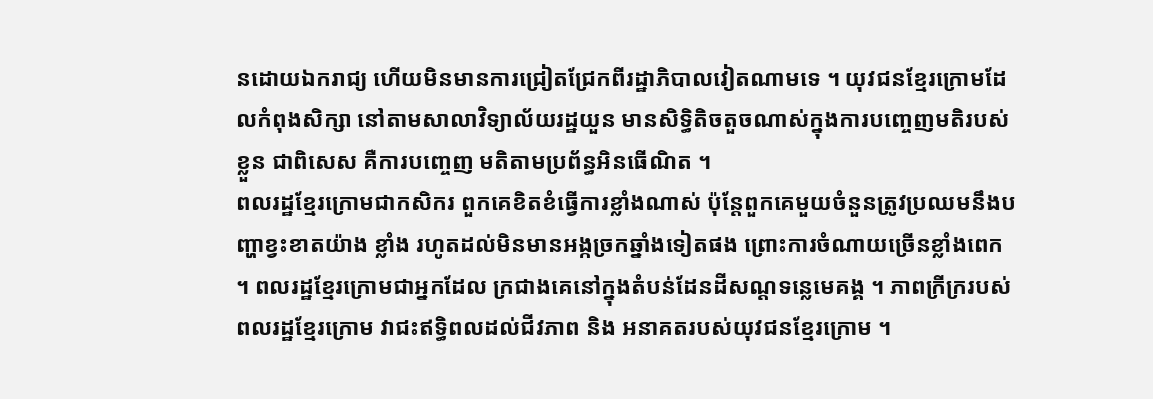នដោយឯករាជ្យ ហើយមិនមានការជ្រៀតជ្រែកពីរដ្ឋាភិបាលវៀតណាមទេ ។ យុវជនខ្មែរក្រោមដែលកំពុងសិក្សា នៅតាមសាលាវិទ្យាល័យរដ្ឋយួន មានសិទ្ធិតិចតួចណាស់ក្នុងការបញ្ចេញមតិរបស់ខ្លួន ជាពិសេស គឺការបញ្ចេញ មតិតាមប្រព័ន្ធអិនធើណិត ។
ពលរដ្ឋខ្មែរក្រោមជាកសិករ ពួកគេខិតខំធ្វើការខ្លាំងណាស់ ប៉ុន្តែពួកគេមួយចំនួនត្រូវប្រឈមនឹងបញ្ហាខ្វះខាតយ៉ាង ខ្លាំង រហូតដល់មិនមានអង្កច្រកឆ្នាំងទៀតផង ព្រោះការចំណាយច្រើនខ្លាំងពេក ។ ពលរដ្ឋខ្មែរក្រោមជាអ្នកដែល ក្រជាងគេនៅក្នុងតំបន់ដែនដីសណ្ដទន្លេមេគង្គ ។ ភាពក្រីក្ររបស់ពលរដ្ឋខ្មែរក្រោម វាជះឥទ្ធិពលដល់ជីវភាព និង អនាគតរបស់យុវជនខ្មែរក្រោម ។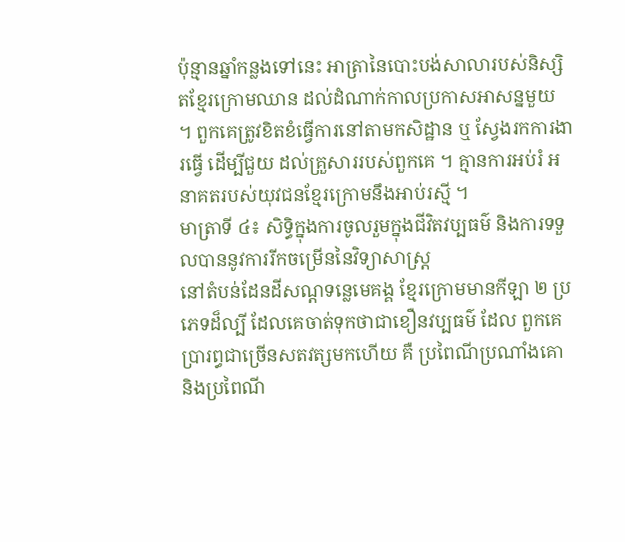ប៉ុន្មានឆ្នាំកន្លងទៅនេះ អាត្រានៃបោះបង់សាលារបស់និស្សិតខ្មែរក្រោមឈាន ដល់ដំណាក់កាលប្រកាសអាសន្នមួយ ។ ពួកគេត្រូវខិតខំធ្វើការនៅតាមកសិដ្ឋាន ឬ ស្វែងរកការងារធ្វើ ដើម្បីជួយ ដល់គ្រួសាររបស់ពួកគេ ។ គ្មានការអប់រំ អនាគតរបស់យុវជនខ្មែរក្រោមនឹងអាប់រស្មី ។
មាត្រាទី ៤៖ សិទ្ធិក្នុងការចូលរួមក្នុងជីវិតវប្បធម៌ និងការទទួលបាននូវការរីកចម្រើននៃវិទ្យាសាស្ត្រ
នៅតំបន់ដែនដីសណ្ដទន្លេមេគង្គ ខ្មែរក្រោមមានកីឡា ២ ប្រភេទដ៏ល្បី ដែលគេចាត់ទុកថាជាខឿនវប្បធម៌ ដែល ពួកគេប្រារព្ធជាច្រើនសតវត្សមកហើយ គឺ ប្រពៃណីប្រណាំងគោ និងប្រពៃណី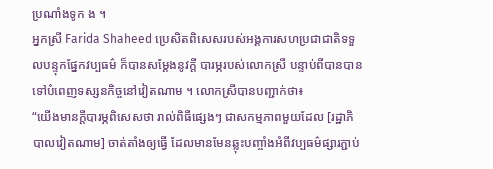ប្រណាំងទូក ង ។
អ្នកស្រី Farida Shaheed ប្រេសិតពិសេសរបស់អង្គការសហប្រជាជាតិទទួលបន្ទុកផ្នែកវប្បធម៌ ក៏បានសម្ដែងនូវក្ដី បារម្ភរបស់លោកស្រី បន្ទាប់ពីបានបានទៅបំពេញទស្សនកិច្ចនៅវៀតណាម ។ លោកស្រីបានបញ្ជាក់ថា៖
“យើងមានក្ដីបារម្ភពិសេសថា រាល់ពិធីផ្សេងៗ ជាសកម្មភាពមួយដែល [រដ្ឋាភិបាលវៀតណាម] ចាត់តាំងឲ្យធ្វើ ដែលមានមែនឆ្លុះបញ្ចាំងអំពីវប្បធម៌ផ្សារភ្ជាប់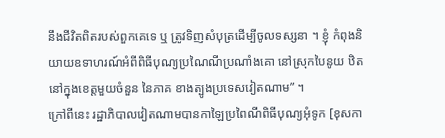នឹងជីវិតពិតរបស់ពួកគេទេ ឬ ត្រូវទិញសំបុត្រដើម្បីចូលទស្សនា ។ ខ្ញុំ កំពុងនិយាយឧទាហរណ៍អំពីពិធីបុណ្យប្រណៃណីប្រណាំងគោ នៅស្រុកបៃនូយ ឋិតនៅក្នុងខេត្តមួយចំនួន នៃភាគ ខាងត្បូងប្រទេសវៀតណាម” ។
ក្រៅពីនេះ រដ្ឋាភិបាលវៀតណាមបានកាឡៃប្រពៃណីពិធីបុណ្យអុំទូក [ខុសកា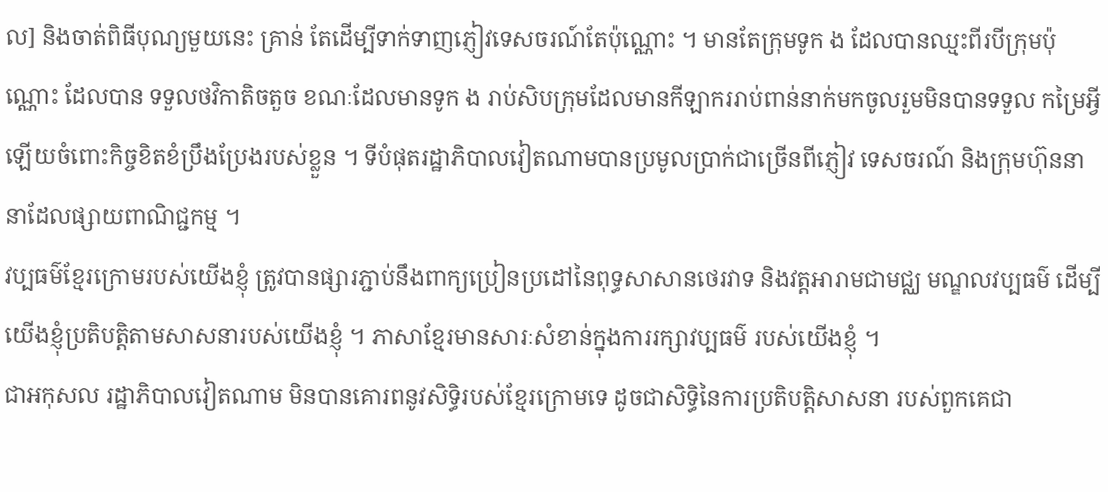ល] និងចាត់ពិធីបុណ្យមួយនេះ គ្រាន់ តែដើម្បីទាក់ទាញភ្ញៀវទេសចរណ៍តែប៉ុណ្ណោះ ។ មានតែក្រុមទូក ង ដែលបានឈ្មះពីរបីក្រុមប៉ុណ្ណោះ ដែលបាន ទទួលថវិកាតិចតួច ខណៈដែលមានទូក ង រាប់សិបក្រុមដែលមានកីឡាកររាប់ពាន់នាក់មកចូលរួមមិនបានទទួល កម្រៃអ្វីឡើយចំពោះកិច្ចខិតខំប្រឹងប្រែងរបស់ខ្លួន ។ ទីបំផុតរដ្ឋាភិបាលវៀតណាមបានប្រមូលប្រាក់ជាច្រើនពីភ្ញៀវ ទេសចរណ៍ និងក្រុមហ៊ុននានាដែលផ្សាយពាណិជ្ជកម្ម ។
វប្បធម៌ខ្មែរក្រោមរបស់យើងខ្ញុំ ត្រូវបានផ្សារភ្ជាប់នឹងពាក្យប្រៀនប្រដៅនៃពុទ្ធសាសានថេរវាទ និងវត្តអារាមជាមជ្ឈ មណ្ឌលវប្បធម៌ ដើម្បីយើងខ្ញុំប្រតិបត្តិតាមសាសនារបស់យើងខ្ញុំ ។ ភាសាខ្មែរមានសារៈសំខាន់ក្នុងការរក្សាវប្បធម៌ របស់យើងខ្ញុំ ។
ជាអកុសល រដ្ឋាភិបាលវៀតណាម មិនបានគោរពនូវសិទ្ធិរបស់ខ្មែរក្រោមទេ ដូចជាសិទ្ធិនៃការប្រតិបត្តិសាសនា របស់ពួកគេជា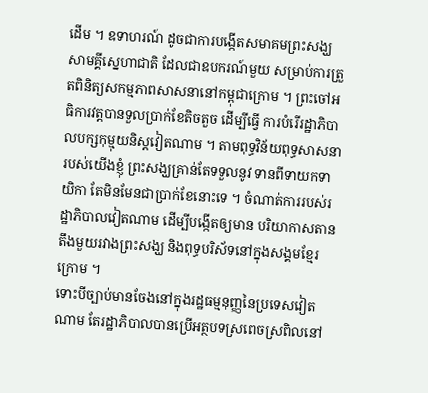ដើម ។ ឧទាហរណ៍ ដូចជាការបង្កើតសមាគមព្រះសង្ឃសាមគ្គីស្នេហាជាតិ ដែលជាឧបករណ៍មួយ សម្រាប់ការត្រួតពិនិត្យសកម្មភាពសាសនានៅកម្ពុជាក្រោម ។ ព្រះចៅអធិការវត្តបានទួលប្រាក់ខែតិចតួច ដើម្បីធ្វើ ការបំរើរដ្ឋាភិបាលបក្សកុម្មុយនិស្តវៀតណាម ។ តាមពុទ្ធវិន័យពុទ្ធសាសនារបស់យើងខ្ញុំ ព្រះសង្ឃគ្រាន់តែទទួលនូវ ទានពីទាយកទាយិកា តែមិនមែនជាប្រាក់ខែនោះទេ ។ ចំណាត់ការរបស់រដ្ឋាភិបាលវៀតណាម ដើម្បីបង្កើតឲ្យមាន បរិយាកាសតានតឹងមួយរវាងព្រះសង្ឃ និងពុទ្ធបរិស័ទនៅក្នុងសង្គមខ្មែរក្រោម ។
ទោះបីច្បាប់មានចែងនៅក្នុងរដ្ឋធម្មនុញ្ញនៃប្រទេសវៀតណាម តែរដ្ឋាភិបាលបានប្រើអត្ថបទស្រពេចស្រពិលនៅ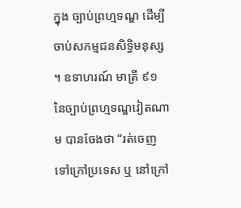ក្នុង ច្បាប់ព្រហ្មទណ្ឌ ដើម្បីចាប់សកម្មជនសិទ្ធិមនុស្ស ។ ឧទាហរណ៍ មាត្រី ៩១ នៃច្បាប់ព្រហ្មទណ្ឌវៀតណាម បានចែងថា “រត់ចេញទៅក្រៅប្រទេស ឬ នៅក្រៅ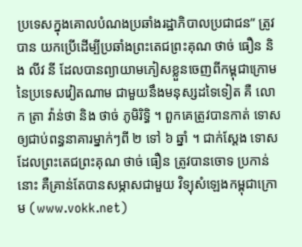ប្រទេសក្នុងគោលបំណងប្រឆាំងរដ្ឋាភិបាលប្រជាជន” ត្រូវបាន យកប្រើដើម្បីប្រឆាំងព្រះតេជព្រះគុណ ថាច់ ធឿន និង លីវ នី ដែលបានព្យាយាមភៀសខ្លួនចេញពីកម្ពុជាក្រោម នៃប្រទេសវៀតណាម ជាមួយនឹងមនុស្សដទៃទៀត គឺ លោក ត្រា វ៉ាន់ថា និង ថាច់ ភូមិរិទ្ធិ ។ ពួកគេត្រូវបានកាត់ ទោសឲ្យជាប់ពន្ធនាគារម្នាក់ៗពី ២ ទៅ ៦ ឆ្នាំ ។ ជាក់ស្ដែង ទោសដែលព្រះតេជព្រះគុណ ថាច់ ធឿន ត្រូវបានចោទ ប្រកាន់នោះ គឺគ្រាន់តែបានសម្ភាសជាមួយ វិទ្យុសំឡេងកម្ពុជាក្រោម (www.vokk.net)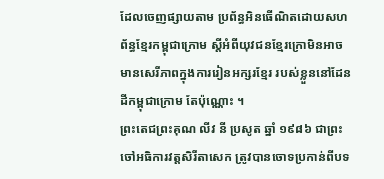ដែលចេញផ្សាយតាម ប្រព័ន្ធអិនធើណិតដោយសហព័ន្ធខ្មែរកម្ពុជាក្រោម ស្ដីអំពីយុវជនខ្មែរក្រោមិនអាចមានសេរីភាពក្នុងការរៀនអក្សរខ្មែរ របស់ខ្លួននៅដែនដីកម្ពុជាក្រោម តែប៉ុណ្ណោះ ។
ព្រះតេជព្រះគុណ លីវ នី ប្រសូត ឆ្នាំ ១៩៨៦ ជាព្រះចៅអធិការវត្តសិរីតាសេក ត្រូវបានចោទប្រកាន់ពីបទ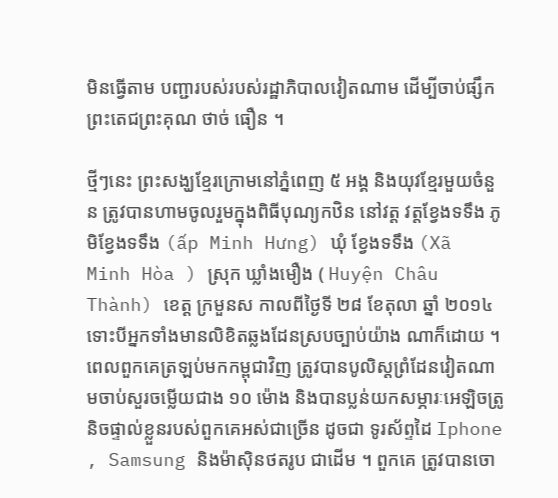មិនធ្វើតាម បញ្ជារបស់របស់រដ្ឋាភិបាលវៀតណាម ដើម្បីចាប់ផ្សឹកព្រះតេជព្រះគុណ ថាច់ ធឿន ។

ថ្មីៗនេះ ព្រះសង្ឃខ្មែរក្រោមនៅភ្នំពេញ ៥ អង្គ និងយុវខ្មែរមួយចំនួន ត្រូវបានហាមចូលរួមក្នុងពិធីបុណ្យកឋិន នៅវត្ត វត្តខ្វែងទទឹង ភូមិខ្វែងទទឹង (ấp Minh Hưng) ឃុំ ខ្វែងទទឹង (Xã Minh Hòa ) ស្រុក ឃ្លាំងមឿង ( Huyện Châu Thành) ខេត្ត ក្រមួនស កាលពីថ្ងៃទី ២៨ ខែតុលា ឆ្នាំ ២០១៤ ទោះបីអ្នកទាំងមានលិខិតឆ្លងដែនស្របច្បាប់យ៉ាង ណាក៏ដោយ ។ ពេលពួកគេត្រឡប់មកកម្ពុជាវិញ ត្រូវបានបូលិស្តព្រំដែនវៀតណាមចាប់សួរចម្លើយជាង ១០ ម៉ោង និងបានប្លន់យកសម្ភារៈអេឡិចត្រូនិចផ្ទាល់ខ្លួនរបស់ពួកគេអស់ជាច្រើន ដូចជា ទូរស័ព្ទដៃ Iphone , Samsung និងម៉ាស៊ិនថតរូប ជាដើម ។ ពួកគេ ត្រូវបានចោ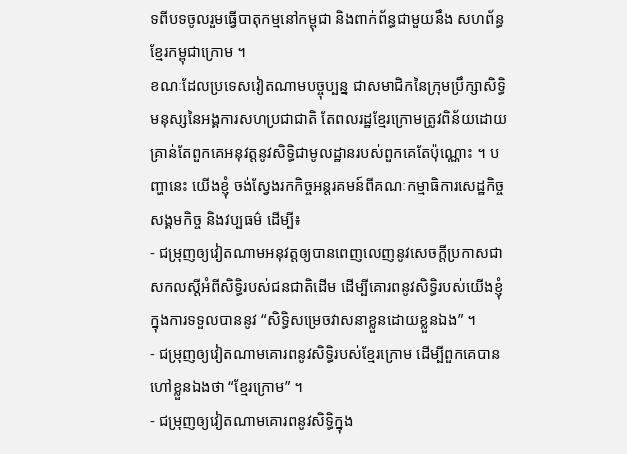ទពីបទចូលរួមធ្វើបាតុកម្មនៅកម្ពុជា និងពាក់ព័ន្ធជាមួយនឹង សហព័ន្ធខ្មែរកម្ពុជាក្រោម ។
ខណៈដែលប្រទេសវៀតណាមបច្ចុប្បន្ន ជាសមាជិកនៃក្រុមប្រឹក្សាសិទ្ធិមនុស្សនៃអង្គការសហប្រជាជាតិ តែពលរដ្ឋខ្មែរក្រោមត្រូវពិន័យដោយគ្រាន់តែពួកគេអនុវត្តនូវសិទ្ធិជាមូលដ្ឋានរបស់ពួកគេតែប៉ុណ្ណោះ ។ បញ្ហានេះ យើងខ្ញុំ ចង់ស្វែងរកកិច្ចអន្តរគមន៍ពីគណៈកម្មាធិការសេដ្ឋកិច្ច សង្គមកិច្ច និងវប្បធម៌ ដើម្បី៖
- ជម្រុញឲ្យវៀតណាមអនុវត្តឲ្យបានពេញលេញនូវសេចក្ដីប្រកាសជាសកលស្ដីអំពីសិទ្ធិរបស់ជនជាតិដើម ដើម្បីគោរពនូវសិទ្ធិរបស់យើងខ្ញុំ ក្នុងការទទួលបាននូវ “សិទ្ធិសម្រេចវាសនាខ្លួនដោយខ្លួនឯង” ។
- ជម្រុញឲ្យវៀតណាមគោរពនូវសិទ្ធិរបស់ខ្មែរក្រោម ដើម្បីពួកគេបានហៅខ្លួនឯងថា “ខ្មែរក្រោម” ។
- ជម្រុញឲ្យវៀតណាមគោរពនូវសិទ្ធិក្នុង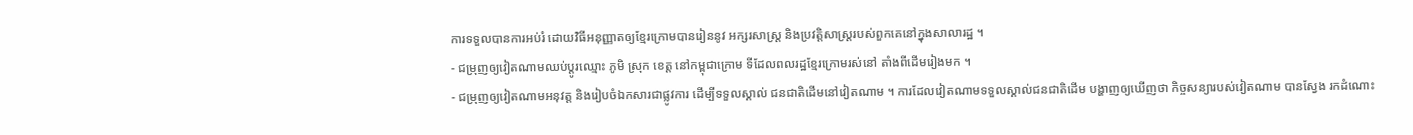ការទទួលបានការអប់រំ ដោយវិធីអនុញ្ញាតឲ្យខ្មែរក្រោមបានរៀននូវ អក្សរសាស្ត្រ និងប្រវត្តិសាស្ត្ររបស់ពួកគេនៅក្នុងសាលារដ្ឋ ។
- ជម្រុញឲ្យវៀតណាមឈប់ប្ដូរឈ្មោះ ភូមិ ស្រុក ខេត្ត នៅកម្ពុជាក្រោម ទីដែលពលរដ្ឋខ្មែរក្រោមរស់នៅ តាំងពីដើមរៀងមក ។
- ជម្រុញឲ្យវៀតណាមអនុវត្ត និងរៀបចំឯកសារជាផ្លូវការ ដើម្បីទទួលស្គាល់ ជនជាតិដើមនៅវៀតណាម ។ ការដែលវៀតណាមទទួលស្គាល់ជនជាតិដើម បង្ហាញឲ្យឃើញថា កិច្ចសន្យារបស់វៀតណាម បានស្វែង រកដំណោះ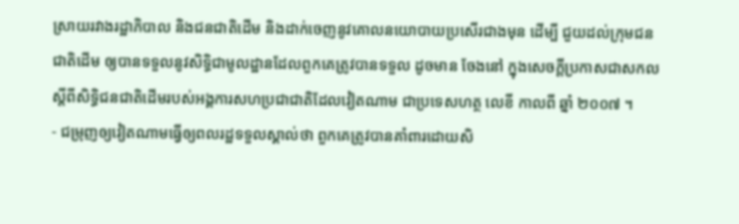ស្រាយរវាងរដ្ឋាភិបាល និងជនជាតិដើម និងដាក់ចេញនូវគោលនយោបាយប្រសើរជាងមុន ដើម្បី ជួយដល់ក្រុមជនជាតិដើម ឲ្យបានទទួលនូវសិទ្ធិជាមូលដ្ឋានដែលពួកគេត្រូវបានទទួល ដូចមាន ចែងនៅ ក្នុងសេចក្ដីប្រកាសជាសកលស្ដីពីសិទ្ធិជនជាតិដើមរបស់អង្គការសហប្រជាជាតិដែលវៀតណាម ជាប្រទេសហត្ថ លេខី កាលពី ឆ្នាំ ២០០៧ ។
- ជម្រុញឲ្យវៀតណាមធ្វើឲ្យពលរដ្ឋទទួលស្គាល់ថា ពួកគេត្រូវបានគាំពារដោយសិ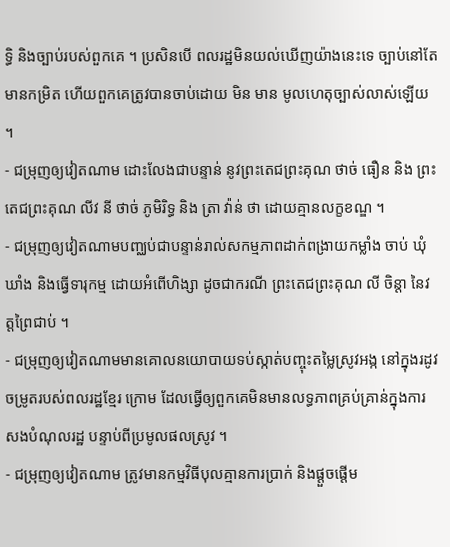ទ្ធិ និងច្បាប់របស់ពួកគេ ។ ប្រសិនបើ ពលរដ្ឋមិនយល់ឃើញយ៉ាងនេះទេ ច្បាប់នៅតែមានកម្រិត ហើយពួកគេត្រូវបានចាប់ដោយ មិន មាន មូលហេតុច្បាស់លាស់ឡើយ ។
- ជម្រុញឲ្យវៀតណាម ដោះលែងជាបន្ទាន់ នូវព្រះតេជព្រះគុណ ថាច់ ធឿន និង ព្រះតេជព្រះគុណ លីវ នី ថាច់ ភូមិរិទ្ធ និង ត្រា វ៉ាន់ ថា ដោយគ្មានលក្ខខណ្ឌ ។
- ជម្រុញឲ្យវៀតណាមបញ្ឈប់ជាបន្ទាន់រាល់សកម្មភាពដាក់ពង្រាយកម្លាំង ចាប់ ឃុំឃាំង និងធ្វើទារុកម្ម ដោយអំពើហិង្សា ដូចជាករណី ព្រះតេជព្រះគុណ លី ចិន្ដា នៃវត្តព្រៃជាប់ ។
- ជម្រុញឲ្យវៀតណាមមានគោលនយោបាយទប់ស្កាត់បញ្ចុះតម្លៃស្រូវអង្ក នៅក្នុងរដូវចម្រូតរបស់ពលរដ្ឋខ្មែរ ក្រោម ដែលធ្វើឲ្យពួកគេមិនមានលទ្ធភាពគ្រប់គ្រាន់ក្នុងការសងបំណុលរដ្ឋ បន្ទាប់ពីប្រមូលផលស្រូវ ។
- ជម្រុញឲ្យវៀតណាម ត្រូវមានកម្មវិធីបុលគ្មានការប្រាក់ និងផ្ដួចផ្ដើម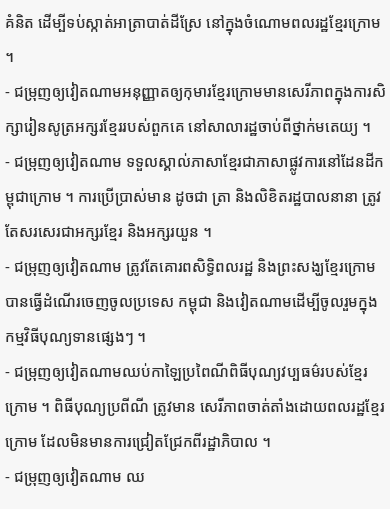គំនិត ដើម្បីទប់ស្កាត់អាត្រាបាត់ដីស្រែ នៅក្នុងចំណោមពលរដ្ឋខ្មែរក្រោម ។
- ជម្រុញឲ្យវៀតណាមអនុញ្ញាតឲ្យកុមារខ្មែរក្រោមមានសេរីភាពក្នុងការសិក្សារៀនសូត្រអក្សរខ្មែររបស់ពួកគេ នៅសាលារដ្ឋចាប់ពីថ្នាក់មតេយ្យ ។
- ជម្រុញឲ្យវៀតណាម ទទួលស្គាល់ភាសាខ្មែរជាភាសាផ្លូវការនៅដែនដីកម្ពុជាក្រោម ។ ការប្រើប្រាស់មាន ដូចជា ត្រា និងលិខិតរដ្ឋបាលនានា ត្រូវតែសរសេរជាអក្សរខ្មែរ និងអក្សរយួន ។
- ជម្រុញឲ្យវៀតណាម ត្រូវតែគោរពសិទ្ធិពលរដ្ឋ និងព្រះសង្ឃខ្មែរក្រោម បានធ្វើដំណើរចេញចូលប្រទេស កម្ពុជា និងវៀតណាមដើម្បីចូលរួមក្នុងកម្មវិធីបុណ្យទានផ្សេងៗ ។
- ជម្រុញឲ្យវៀតណាមឈប់កាឡៃប្រពៃណីពិធីបុណ្យវប្បធម៌របស់ខ្មែរក្រោម ។ ពិធីបុណ្យប្រពីណី ត្រូវមាន សេរីភាពចាត់តាំងដោយពលរដ្ឋខ្មែរក្រោម ដែលមិនមានការជ្រៀតជ្រែកពីរដ្ឋាភិបាល ។
- ជម្រុញឲ្យវៀតណាម ឈ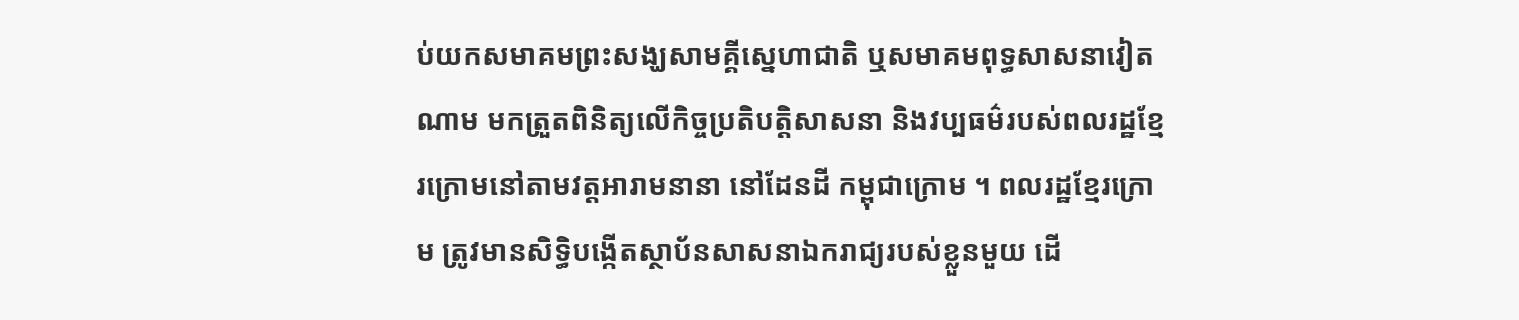ប់យកសមាគមព្រះសង្ឃសាមគ្គីស្នេហាជាតិ ឬសមាគមពុទ្ធសាសនាវៀតណាម មកត្រួតពិនិត្យលើកិច្ចប្រតិបត្តិសាសនា និងវប្បធម៌របស់ពលរដ្ឋខ្មែរក្រោមនៅតាមវត្តអារាមនានា នៅដែនដី កម្ពុជាក្រោម ។ ពលរដ្ឋខ្មែរក្រោម ត្រូវមានសិទ្ធិបង្កើតស្ថាប័នសាសនាឯករាជ្យរបស់ខ្លួនមួយ ដើ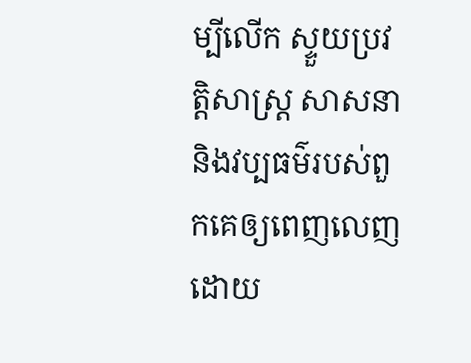ម្បីលើក ស្ទួយប្រវត្តិសាស្ត្រ សាសនា និងវប្បធម៌របស់ពួកគេឲ្យពេញលេញ ដោយ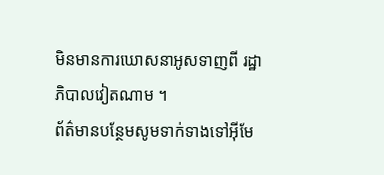មិនមានការឃោសនាអូសទាញពី រដ្ឋាភិបាលវៀតណាម ។
ព័ត៌មានបន្ថែមសូមទាក់ទាងទៅអ៊ីមែ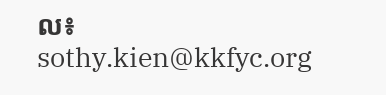ល៖ sothy.kien@kkfyc.org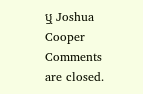ឬ Joshua Cooper
Comments are closed.